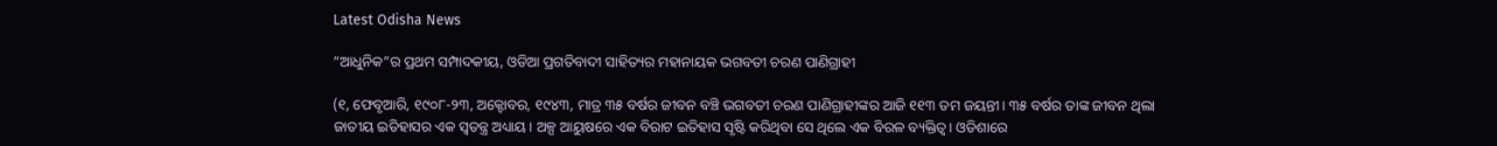Latest Odisha News

“ଆଧୁନିକ”ର ପ୍ରଥମ ସମ୍ପାଦକୀୟ, ଓଡିଆ ପ୍ରଗତିବାଦୀ ସାହିତ୍ୟର ମହାନାୟକ ଭଗବତୀ ଚରଣ ପାଣିଗ୍ରାହୀ

(୧, ଫେବୃଆରି, ୧୯୦୮-୨୩, ଅକ୍ଟୋବର, ୧୯୪୩, ମାତ୍ର ୩୫ ବର୍ଷର ଜୀବନ ବଞ୍ଚି ଭଗବତୀ ଚରଣ ପାଣିଗ୍ରାହୀଙ୍କର ଆଜି ୧୧୩ ତମ ଜୟନ୍ତୀ। ୩୫ ବର୍ଷର ତାଙ୍କ ଜୀବନ ଥିଲା ଜାତୀୟ ଇତିହାସର ଏକ ସ୍ଵତନ୍ତ୍ର ଅଧ୍ୟାୟ। ଅଳ୍ପ ଆୟୁଷରେ ଏକ ବିରାଟ ଇତିହାସ ସୃଷ୍ଟି କରିଥିବା ସେ ଥିଲେ ଏକ ବିରଳ ବ୍ୟକ୍ତିତ୍ବ। ଓଡିଶାରେ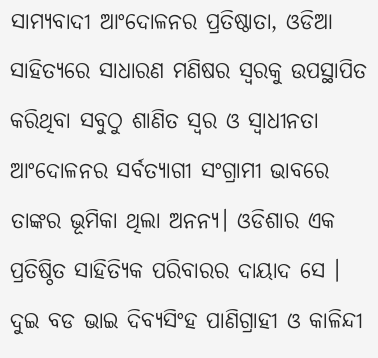ସାମ୍ୟବାଦୀ ଆଂଦୋଳନର ପ୍ରତିଷ୍ଠାତା, ଓଡିଆ ସାହିତ୍ୟରେ ସାଧାରଣ ମଣିଷର ସ୍ଵରକୁ ଉପସ୍ଥାପିତ କରିଥିବା ସବୁଠୁ ଶାଣିତ ସ୍ଵର ଓ ସ୍ଵାଧୀନତା ଆଂଦୋଳନର ସର୍ବତ୍ୟାଗୀ ସଂଗ୍ରାମୀ ଭାବରେ ତାଙ୍କର ଭୂମିକା ଥିଲା ଅନନ୍ୟ। ଓଡିଶାର ଏକ ପ୍ରତିଷ୍ଠିତ ସାହିତ୍ୟିକ ପରିବାରର ଦାୟାଦ ସେ । ଦୁଇ ବଡ ଭାଇ ଦିବ୍ୟସିଂହ ପାଣିଗ୍ରାହୀ ଓ କାଳିନ୍ଦୀ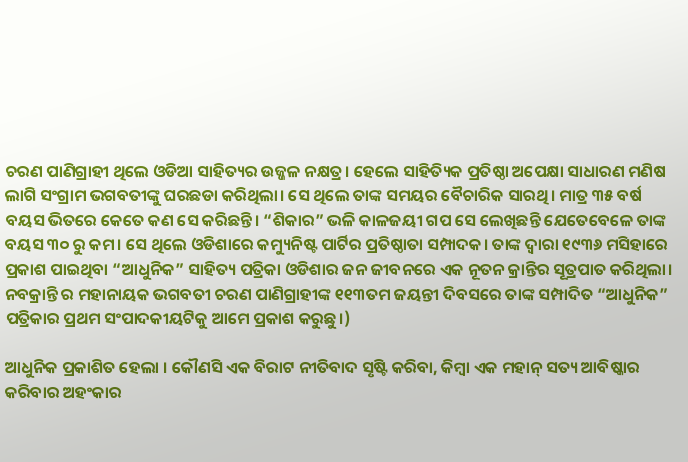ଚରଣ ପାଣିଗ୍ରାହୀ ଥିଲେ ଓଡିଆ ସାହିତ୍ୟର ଉଜ୍ଜଳ ନକ୍ଷତ୍ର। ହେଲେ ସାହିତ୍ୟିକ ପ୍ରତିଷ୍ଠା ଅପେକ୍ଷା ସାଧାରଣ ମଣିଷ ଲାଗି ସଂଗ୍ରାମ ଭଗବତୀଙ୍କୁ ଘରଛଡା କରିଥିଲା। ସେ ଥିଲେ ତାଙ୍କ ସମୟର ବୈଚାରିକ ସାରଥି। ମାତ୍ର ୩୫ ବର୍ଷ ବୟସ ଭିତରେ କେତେ କଣ ସେ କରିଛନ୍ତି। “ଶିକାର” ଭଳି କାଳଜୟୀ ଗପ ସେ ଲେଖିଛନ୍ତି ଯେତେବେଳେ ତାଙ୍କ ବୟସ ୩୦ ରୁ କମ। ସେ ଥିଲେ ଓଡିଶାରେ କମ୍ୟୁନିଷ୍ଟ ପାର୍ଟିର ପ୍ରତିଷ୍ଠାତା ସମ୍ପାଦକ। ତାଙ୍କ ଦ୍ଵାରା ୧୯୩୬ ମସିହାରେ ପ୍ରକାଶ ପାଇଥିବା “ଆଧୁନିକ” ସାହିତ୍ୟ ପତ୍ରିକା ଓଡିଶାର ଜନ ଜୀବନରେ ଏକ ନୂତନ କ୍ରାନ୍ତିର ସୂତ୍ରପାତ କରିଥିଲା। ନବକ୍ରାନ୍ତି ର ମହାନାୟକ ଭଗବତୀ ଚରଣ ପାଣିଗ୍ରାହୀଙ୍କ ୧୧୩ତମ ଜୟନ୍ତୀ ଦିବସରେ ତାଙ୍କ ସମ୍ପାଦିତ “ଆଧୁନିକ” ପତ୍ରିକାର ପ୍ରଥମ ସଂପାଦକୀୟଟିକୁ ଆମେ ପ୍ରକାଶ କରୁଛୁ।)

ଆଧୁନିକ ପ୍ରକାଶିତ ହେଲା । କୌଣସି ଏକ ବିରାଟ ନୀତିବାଦ ସୃଷ୍ଟି କରିବା, କିମ୍ବା ଏକ ମହାନ୍‌ ସତ୍ୟ ଆବିଷ୍କାର କରିବାର ଅହଂକାର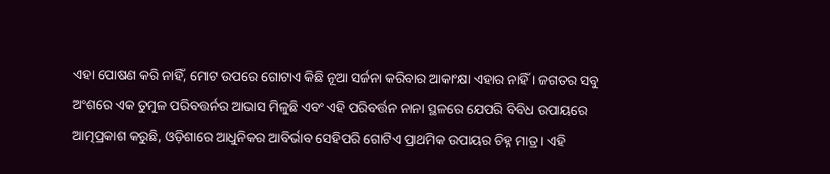ଏହା ପୋଷଣ କରି ନାହିଁ, ମୋଟ ଉପରେ ଗୋଟାଏ କିଛି ନୂଆ ସର୍ଜନା କରିବାର ଆକାଂକ୍ଷା ଏହାର ନାହିଁ । ଜଗତର ସବୁ ଅଂଶରେ ଏକ ତୁମୁଳ ପରିବତ୍ତର୍ନର ଆଭାସ ମିଳୁଛି ଏବଂ ଏହି ପରିବର୍ତ୍ତନ ନାନା ସ୍ଥଳରେ ଯେପରି ବିବିଧ ଉପାୟରେ ଆତ୍ମପ୍ରକାଶ କରୁଛି, ଓଡ଼ିଶାରେ ଆଧୁନିକର ଆବିର୍ଭାବ ସେହିପରି ଗୋଟିଏ ପ୍ରାଥମିକ ଉପାୟର ଚିହ୍ନ ମାତ୍ର । ଏହି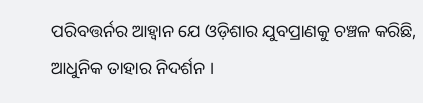ପରିବତ୍ତର୍ନର ଆହ୍ବାନ ଯେ ଓଡ଼ିଶାର ଯୁବପ୍ରାଣକୁ ଚଞ୍ଚଳ କରିଛି, ଆଧୁନିକ ତାହାର ନିଦର୍ଶନ ।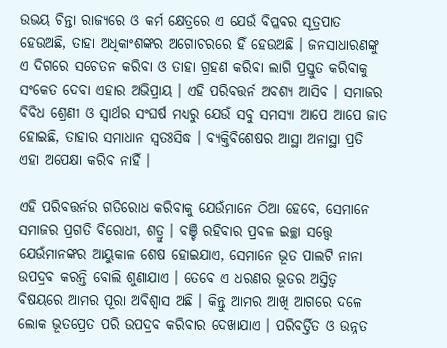ଉଭୟ ଚିନ୍ତା ରାଜ୍ୟରେ ଓ କର୍ମ କ୍ଷେତ୍ରରେ ଏ ଯେଉଁ ବିପ୍ଳବର ସୂତ୍ରପାତ ହେଉଅଛି, ତାହା ଅଧିକାଂଶଙ୍କର ଅଗୋଚରରେ ହିଁ ହେଉଅଛି । ଜନସାଧାରଣଙ୍କୁ ଏ ଦିଗରେ ସଚେତନ କରିବା ଓ ତାହା ଗ୍ରହଣ କରିବା ଲାଗି ପ୍ରସ୍ତୁତ କରିବାକୁ ସଂକେତ ଦେବା ଏହାର ଅଭିପ୍ରାୟ । ଏହି ପରିବତ୍ତର୍ନ ଅବଶ୍ୟ ଆସିବ । ସମାଜର ବିବିଧ ଶ୍ରେଣୀ ଓ ସ୍ବାର୍ଥର ସଂଘର୍ଷ ମଧ୍ୟରୁ ଯେଉଁ ସବୁ ସମସ୍ୟା ଆପେ ଆପେ ଜାତ ହୋଇଛି, ତାହାର ସମାଧାନ ସ୍ବତଃସିଦ୍ଧ । ବ୍ୟକ୍ତିବିଶେଷର ଆସ୍ଥା ଅନାସ୍ଥା ପ୍ରତି ଏହା ଅପେକ୍ଷା କରିବ ନାହିଁ ।

ଏହି ପରିବତ୍ତର୍ନର ଗତିରୋଧ କରିବାକୁ ଯେଉଁମାନେ ଠିଆ ହେବେ, ସେମାନେ ସମାଜର ପ୍ରଗତି ବିରୋଧୀ, ଶତ୍ରୁ । ବଞ୍ଚି ରହିବାର ପ୍ରବଳ ଇଚ୍ଛା ସତ୍ତ୍ବେ ଯେଉଁମାନଙ୍କର ଆୟୁକାଳ ଶେଷ ହୋଇଯାଏ, ସେମାନେ ଭୂତ ପାଲଟି ନାନା ଉପଦ୍ରବ କରନ୍ତି ବୋଲି ଶୁଣାଯାଏ । ତେବେ ଏ ଧରଣର ଭୂତର ଅସ୍ତିତ୍ବ ବିଷୟରେ ଆମର ପୂରା ଅବିଶ୍ବାସ ଅଛି । କିନ୍ତୁ ଆମର ଆଖି ଆଗରେ ଦଳେ ଲୋକ ଭୂତପ୍ରେତ ପରି ଉପଦ୍ରବ କରିବାର ଦେଖାଯାଏ । ପରିବର୍ତ୍ତିତ ଓ ଉନ୍ନତ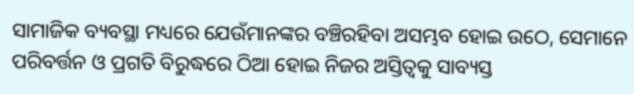ସାମାଜିକ ବ୍ୟବସ୍ଥା ମଧ୍ୟରେ ଯେଉଁମାନଙ୍କର ବଞ୍ଚିରହିବା ଅସମ୍ଭବ ହୋଇ ଉଠେ, ସେମାନେ ପରିବର୍ତ୍ତନ ଓ ପ୍ରଗତି ବିରୁଦ୍ଧରେ ଠିଆ ହୋଇ ନିଜର ଅସ୍ତିତ୍ବକୁ ସାବ୍ୟସ୍ତ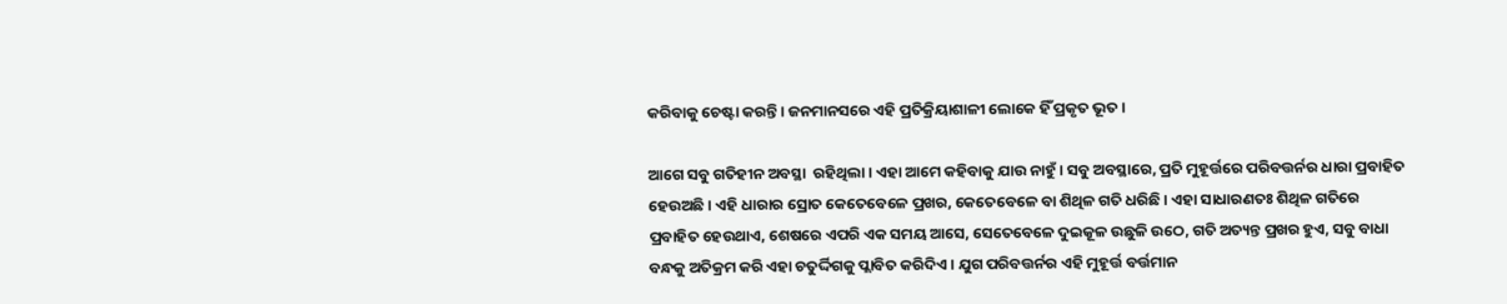କରିବାକୁ ଚେଷ୍ଟା କରନ୍ତି । ଜନମାନସରେ ଏହି ପ୍ରତିକ୍ରିୟାଶାଳୀ ଲୋକେ ହିଁ ପ୍ରକୃତ ଭୂତ ।

ଆଗେ ସବୁ ଗତିହୀନ ଅବସ୍ଥା  ରହିଥିଲା । ଏହା ଆମେ କହିବାକୁ ଯାଉ ନାହୁଁ । ସବୁ ଅବସ୍ଥାରେ, ପ୍ରତି ମୁହୂର୍ତ୍ତରେ ପରିବତ୍ତର୍ନର ଧାରା ପ୍ରବାହିତ ହେଉଅଛି । ଏହି ଧାରାର ସ୍ରୋତ କେତେବେଳେ ପ୍ରଖର, କେତେବେଳେ ବା ଶିଥିଳ ଗତି ଧରିଛି । ଏହା ସାଧାରଣତଃ ଶିଥିଳ ଗତିରେ ପ୍ରବାହିତ ହେଉଥାଏ, ଶେଷରେ ଏପରି ଏକ ସମୟ ଆସେ, ସେତେବେଳେ ଦୁଇକୂଳ ଉଛୁଳି ଉଠେ, ଗତି ଅତ୍ୟନ୍ତ ପ୍ରଖର ହୁଏ, ସବୁ ବାଧା ବନ୍ଧକୁ ଅତିକ୍ରମ କରି ଏହା ଚତୁର୍ଦ୍ଦିଗକୁ ପ୍ଲାବିତ କରିଦିଏ । ଯୁଗ ପରିବତ୍ତର୍ନର ଏହି ମୁହୂର୍ତ୍ତ ବର୍ତ୍ତମାନ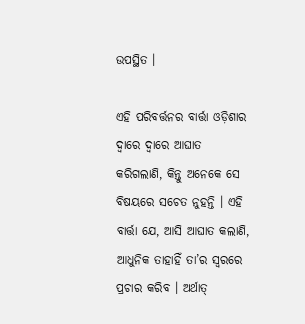ଉପସ୍ଥିତ ।

ଏହି ପରିବର୍ତ୍ତନର ବାର୍ତ୍ତା ଓଡ଼ିଶାର ଦ୍ବାରେ ଦ୍ବାରେ ଆଘାତ କରିଗଲାଣି, କିନ୍ତୁ ଅନେକେ ସେ ବିଷୟରେ ସଚେତ ନୁହନ୍ତି । ଏହି ବାର୍ତ୍ତା ଯେ, ଆସି ଆଘାତ କଲାଣି, ଆଧୁନିକ ତାହାହିଁ ତା’ର ସ୍ବରରେ ପ୍ରଚାର କରିବ । ଅର୍ଥାତ୍‌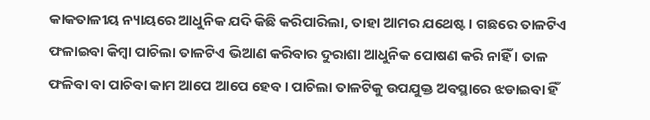କାକତାଳୀୟ ନ୍ୟାୟରେ ଆଧୁନିକ ଯଦି କିଛି କରିପାରିଲା, ତାହା ଆମର ଯଥେଷ୍ଟ । ଗଛରେ ତାଳଟିଏ ଫଳାଇବା କିମ୍ବା ପାଚିଲା ତାଳଟିଏ ଭିଆଣ କରିବାର ଦୁରାଶା ଆଧୁନିକ ପୋଷଣ କରି ନାହିଁ । ତାଳ ଫଳିବା ବା ପାଚିବା କାମ ଆପେ ଆପେ ହେବ । ପାଚିଲା ତାଳଟିକୁ ଉପଯୁକ୍ତ ଅବସ୍ଥାରେ ଝଡାଇବା ହିଁ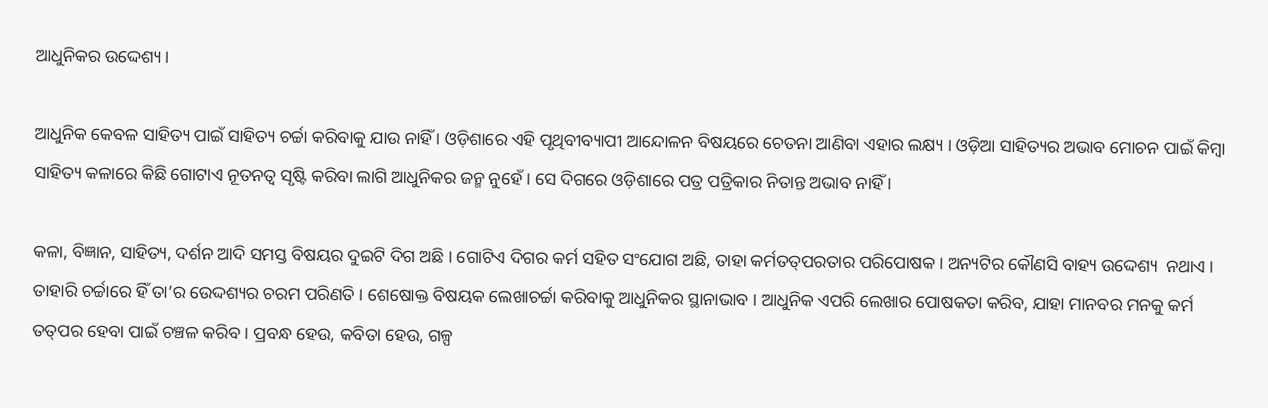ଆଧୁନିକର ଉଦ୍ଦେଶ୍ୟ ।

ଆଧୁନିକ କେବଳ ସାହିତ୍ୟ ପାଇଁ ସାହିତ୍ୟ ଚର୍ଚ୍ଚା କରିବାକୁ ଯାଉ ନାହିଁ । ଓଡ଼ିଶାରେ ଏହି ପୃଥିବୀବ୍ୟାପୀ ଆନ୍ଦୋଳନ ବିଷୟରେ ଚେତନା ଆଣିବା ଏହାର ଲକ୍ଷ୍ୟ । ଓଡ଼ିଆ ସାହିତ୍ୟର ଅଭାବ ମୋଚନ ପାଇଁ କିମ୍ବା ସାହିତ୍ୟ କଳାରେ କିଛି ଗୋଟାଏ ନୂତନତ୍ବ ସୃଷ୍ଟି କରିବା ଲାଗି ଆଧୁନିକର ଜନ୍ମ ନୁହେଁ । ସେ ଦିଗରେ ଓଡ଼ିଶାରେ ପତ୍ର ପତ୍ରିକାର ନିତାନ୍ତ ଅଭାବ ନାହିଁ ।

କଳା, ବିଜ୍ଞାନ, ସାହିତ୍ୟ, ଦର୍ଶନ ଆଦି ସମସ୍ତ ବିଷୟର ଦୁଇଟି ଦିଗ ଅଛି । ଗୋଟିଏ ଦିଗର କର୍ମ ସହିତ ସଂଯୋଗ ଅଛି, ତାହା କର୍ମତତ୍‌ପରତାର ପରିପୋଷକ । ଅନ୍ୟଟିର କୌଣସି ବାହ୍ୟ ଉଦ୍ଦେଶ୍ୟ  ନଥାଏ । ତାହାରି ଚର୍ଚ୍ଚାରେ ହିଁ ତା’ର ଉେଦ୍ଦଶ୍ୟର ଚରମ ପରିଣତି । ଶେଷୋକ୍ତ ବିଷୟକ ଲେଖାଚର୍ଚ୍ଚା କରିବାକୁ ଆଧୁନିକର ସ୍ଥାନାଭାବ । ଆଧୁନିକ ଏପରି ଲେଖାର ପୋଷକତା କରିବ, ଯାହା ମାନବର ମନକୁ କର୍ମ ତତ୍‌ପର ହେବା ପାଇଁ ଚଞ୍ଚଳ କରିବ । ପ୍ରବନ୍ଧ ହେଉ, କବିତା ହେଉ, ଗଳ୍ପ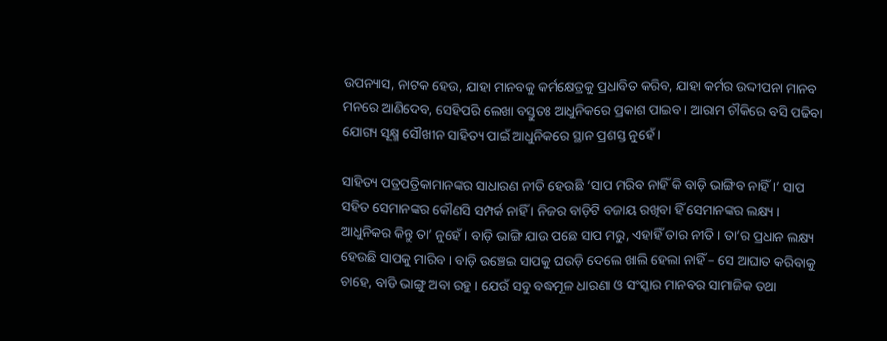ଉପନ୍ୟାସ, ନାଟକ ହେଉ, ଯାହା ମାନବକୁ କର୍ମକ୍ଷେତ୍ରକୁ ପ୍ରଧାବିତ କରିବ, ଯାହା କର୍ମର ଉଦ୍ଦୀପନା ମାନବ ମନରେ ଆଣିଦେବ, ସେହିପରି ଲେଖା ବସ୍ତୁତଃ ଆଧୁନିକରେ ପ୍ରକାଶ ପାଇବ । ଆରାମ ଚୗକିରେ ବସି ପଢିବା ଯୋଗ୍ୟ ସୂକ୍ଷ୍ମ ସୌଖୀନ ସାହିତ୍ୟ ପାଇଁ ଆଧୁନିକରେ ସ୍ଥାନ ପ୍ରଶସ୍ତ ନୁହେଁ ।

ସାହିତ୍ୟ ପତ୍ରପତ୍ରିକାମାନଙ୍କର ସାଧାରଣ ନୀତି ହେଉଛି ‘ସାପ ମରିବ ନାହିଁ କି ବାଡ଼ି ଭାଙ୍ଗିବ ନାହିଁ ।’ ସାପ ସହିତ ସେମାନଙ୍କର କୌଣସି ସମ୍ପର୍କ ନାହିଁ । ନିଜର ବାଡ଼ିଟି ବଜାୟ ରଖିବା ହିଁ ସେମାନଙ୍କର ଲକ୍ଷ୍ୟ । ଆଧୁନିକର କିନ୍ତୁ ତା’ ନୁହେଁ । ବାଡ଼ି ଭାଙ୍ଗି ଯାଉ ପଛେ ସାପ ମରୁ, ଏହାହିଁ ତାର ନୀତି । ତା’ର ପ୍ରଧାନ ଲକ୍ଷ୍ୟ ହେଉଛି ସାପକୁ ମାରିବ । ବାଡ଼ି ଉଞ୍ଚେଇ ସାପକୁ ଘଉଡ଼ି ଦେଲେ ଖାଲି ହେଲା ନାହିଁ – ସେ ଆଘାତ କରିବାକୁ ଚାହେ, ବାଡି ଭାଙ୍ଗୁ ଅବା ରହୁ । ଯେଉଁ ସବୁ ବଦ୍ଧମୂଳ ଧାରଣା ଓ ସଂସ୍କାର ମାନବର ସାମାଜିକ ତଥା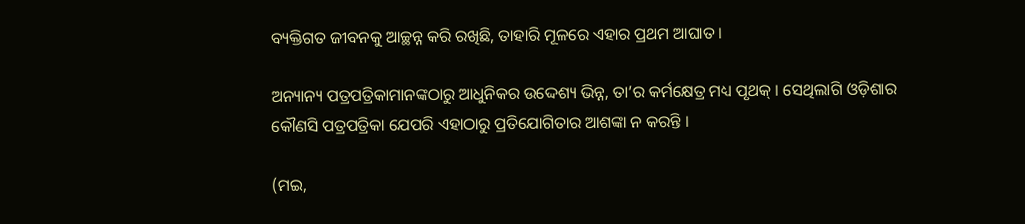ବ୍ୟକ୍ତିଗତ ଜୀବନକୁ ଆଚ୍ଛନ୍ନ କରି ରଖିଛି, ତାହାରି ମୂଳରେ ଏହାର ପ୍ରଥମ ଆଘାତ ।

ଅନ୍ୟାନ୍ୟ ପତ୍ରପତ୍ରିକାମାନଙ୍କଠାରୁ ଆଧୁନିକର ଉଦ୍ଦେଶ୍ୟ ଭିନ୍ନ, ତା’ର କର୍ମକ୍ଷେତ୍ର ମଧ୍ୟ ପୃଥକ୍‌ । ସେଥିଲାଗି ଓଡ଼ିଶାର କୌଣସି ପତ୍ରପତ୍ରିକା ଯେପରି ଏହାଠାରୁ ପ୍ରତିଯୋଗିତାର ଆଶଙ୍କା ନ କରନ୍ତି ।

(ମଇ,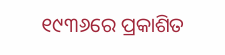୧୯୩୬ରେ ପ୍ରକାଶିତ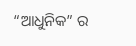“ଆଧୁନିକ” ର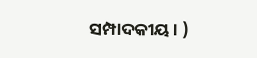ସମ୍ପାଦକୀୟ। )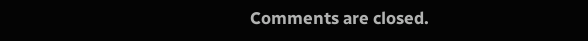Comments are closed.